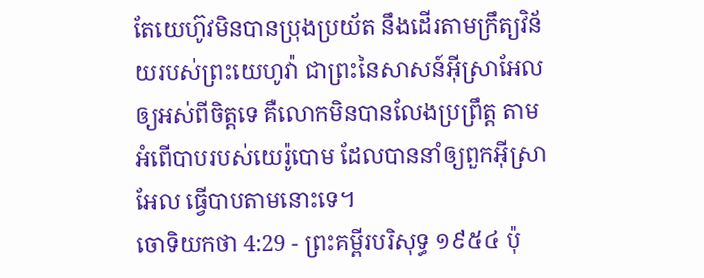តែយេហ៊ូវមិនបានប្រុងប្រយ័ត នឹងដើរតាមក្រឹត្យវិន័យរបស់ព្រះយេហូវ៉ា ជាព្រះនៃសាសន៍អ៊ីស្រាអែល ឲ្យអស់ពីចិត្តទេ គឺលោកមិនបានលែងប្រព្រឹត្ត តាមអំពើបាបរបស់យេរ៉ូបោម ដែលបាននាំឲ្យពួកអ៊ីស្រាអែល ធ្វើបាបតាមនោះទេ។
ចោទិយកថា 4:29 - ព្រះគម្ពីរបរិសុទ្ធ ១៩៥៤ ប៉ុ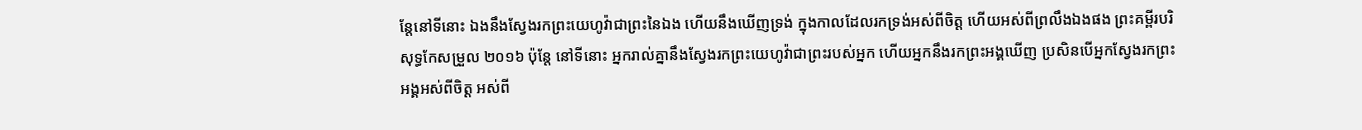ន្តែនៅទីនោះ ឯងនឹងស្វែងរកព្រះយេហូវ៉ាជាព្រះនៃឯង ហើយនឹងឃើញទ្រង់ ក្នុងកាលដែលរកទ្រង់អស់ពីចិត្ត ហើយអស់ពីព្រលឹងឯងផង ព្រះគម្ពីរបរិសុទ្ធកែសម្រួល ២០១៦ ប៉ុន្តែ នៅទីនោះ អ្នករាល់គ្នានឹងស្វែងរកព្រះយេហូវ៉ាជាព្រះរបស់អ្នក ហើយអ្នកនឹងរកព្រះអង្គឃើញ ប្រសិនបើអ្នកស្វែងរកព្រះអង្គអស់ពីចិត្ត អស់ពី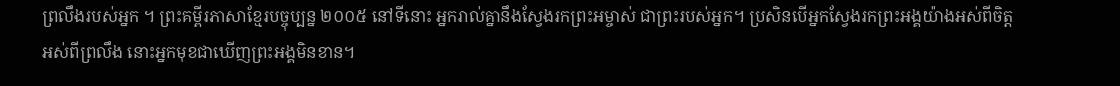ព្រលឹងរបស់អ្នក ។ ព្រះគម្ពីរភាសាខ្មែរបច្ចុប្បន្ន ២០០៥ នៅទីនោះ អ្នករាល់គ្នានឹងស្វែងរកព្រះអម្ចាស់ ជាព្រះរបស់អ្នក។ ប្រសិនបើអ្នកស្វែងរកព្រះអង្គយ៉ាងអស់ពីចិត្ត អស់ពីព្រលឹង នោះអ្នកមុខជាឃើញព្រះអង្គមិនខាន។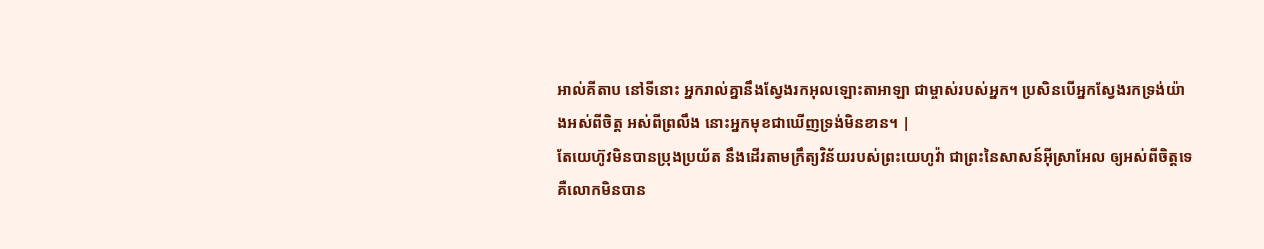អាល់គីតាប នៅទីនោះ អ្នករាល់គ្នានឹងស្វែងរកអុលឡោះតាអាឡា ជាម្ចាស់របស់អ្នក។ ប្រសិនបើអ្នកស្វែងរកទ្រង់យ៉ាងអស់ពីចិត្ត អស់ពីព្រលឹង នោះអ្នកមុខជាឃើញទ្រង់មិនខាន។ |
តែយេហ៊ូវមិនបានប្រុងប្រយ័ត នឹងដើរតាមក្រឹត្យវិន័យរបស់ព្រះយេហូវ៉ា ជាព្រះនៃសាសន៍អ៊ីស្រាអែល ឲ្យអស់ពីចិត្តទេ គឺលោកមិនបាន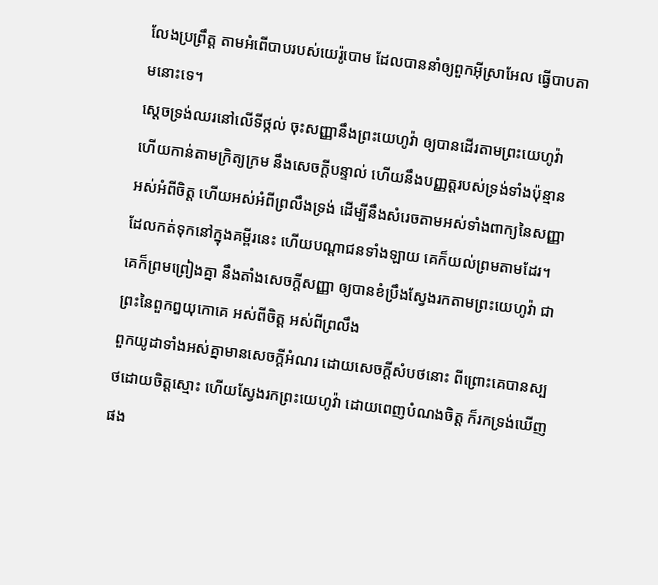លែងប្រព្រឹត្ត តាមអំពើបាបរបស់យេរ៉ូបោម ដែលបាននាំឲ្យពួកអ៊ីស្រាអែល ធ្វើបាបតាមនោះទេ។
ស្តេចទ្រង់ឈរនៅលើទីថ្កល់ ចុះសញ្ញានឹងព្រះយេហូវ៉ា ឲ្យបានដើរតាមព្រះយេហូវ៉ា ហើយកាន់តាមក្រិត្យក្រម នឹងសេចក្ដីបន្ទាល់ ហើយនឹងបញ្ញត្តរបស់ទ្រង់ទាំងប៉ុន្មាន អស់អំពីចិត្ត ហើយអស់អំពីព្រលឹងទ្រង់ ដើម្បីនឹងសំរេចតាមអស់ទាំងពាក្យនៃសញ្ញា ដែលកត់ទុកនៅក្នុងគម្ពីរនេះ ហើយបណ្តាជនទាំងឡាយ គេក៏យល់ព្រមតាមដែរ។
គេក៏ព្រមព្រៀងគ្នា នឹងតាំងសេចក្ដីសញ្ញា ឲ្យបានខំប្រឹងស្វែងរកតាមព្រះយេហូវ៉ា ជាព្រះនៃពួកឰយុកោគេ អស់ពីចិត្ត អស់ពីព្រលឹង
ពួកយូដាទាំងអស់គ្នាមានសេចក្ដីអំណរ ដោយសេចក្ដីសំបថនោះ ពីព្រោះគេបានស្បថដោយចិត្តស្មោះ ហើយស្វែងរកព្រះយេហូវ៉ា ដោយពេញបំណងចិត្ត ក៏រកទ្រង់ឃើញផង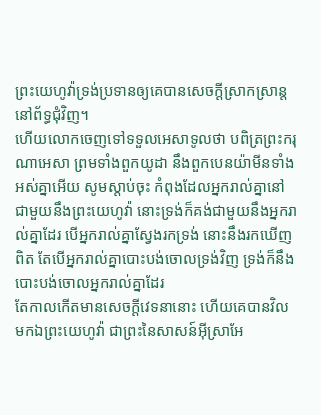ព្រះយេហូវ៉ាទ្រង់ប្រទានឲ្យគេបានសេចក្ដីស្រាកស្រាន្ត នៅព័ទ្ធជុំវិញ។
ហើយលោកចេញទៅទទួលអេសាទូលថា បពិត្រព្រះករុណាអេសា ព្រមទាំងពួកយូដា នឹងពួកបេនយ៉ាមីនទាំងអស់គ្នាអើយ សូមស្តាប់ចុះ កំពុងដែលអ្នករាល់គ្នានៅជាមួយនឹងព្រះយេហូវ៉ា នោះទ្រង់ក៏គង់ជាមួយនឹងអ្នករាល់គ្នាដែរ បើអ្នករាល់គ្នាស្វែងរកទ្រង់ នោះនឹងរកឃើញពិត តែបើអ្នករាល់គ្នាបោះបង់ចោលទ្រង់វិញ ទ្រង់ក៏នឹងបោះបង់ចោលអ្នករាល់គ្នាដែរ
តែកាលកើតមានសេចក្ដីវេទនានោះ ហើយគេបានវិលមកឯព្រះយេហូវ៉ា ជាព្រះនៃសាសន៍អ៊ីស្រាអែ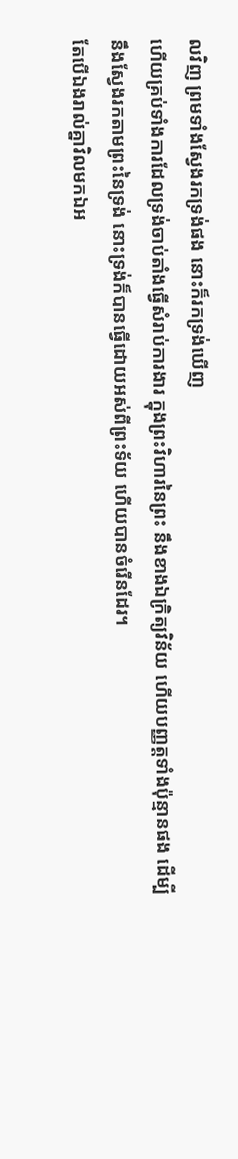លវិញ ព្រមទាំងស្វែងរកទ្រង់ផង នោះក៏រកទ្រង់ឃើញ
ហើយគ្រប់ទាំងការដែលទ្រង់ចាប់តាំងធ្វើសំរាប់ការងារ ក្នុងព្រះវិហារនៃព្រះ នឹងខាងឯក្រិត្យវិន័យ ហើយបញ្ញត្តទាំងប៉ុន្មានផង ដើម្បីនឹងស្វែងរកតាមព្រះនៃទ្រង់ នោះទ្រង់ក៏បានធ្វើដោយអស់ពីព្រះទ័យ ហើយបានចំរើនដែរ។
តែបើឯងរាល់គ្នាវិលមកឯអ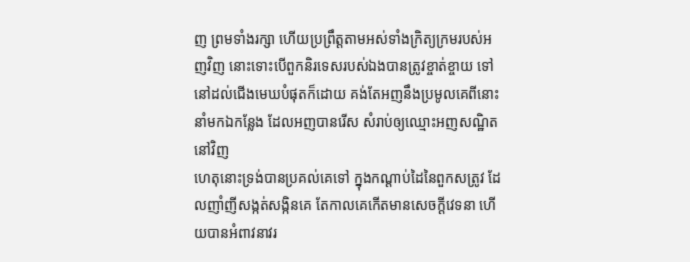ញ ព្រមទាំងរក្សា ហើយប្រព្រឹត្តតាមអស់ទាំងក្រិត្យក្រមរបស់អញវិញ នោះទោះបើពួកនិរទេសរបស់ឯងបានត្រូវខ្ចាត់ខ្ចាយ ទៅនៅដល់ជើងមេឃបំផុតក៏ដោយ គង់តែអញនឹងប្រមូលគេពីនោះ នាំមកឯកន្លែង ដែលអញបានរើស សំរាប់ឲ្យឈ្មោះអញសណ្ឋិតនៅវិញ
ហេតុនោះទ្រង់បានប្រគល់គេទៅ ក្នុងកណ្តាប់ដៃនៃពួកសត្រូវ ដែលញាំញីសង្កត់សង្កិនគេ តែកាលគេកើតមានសេចក្ដីវេទនា ហើយបានអំពាវនាវរ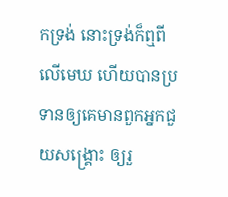កទ្រង់ នោះទ្រង់ក៏ឮពីលើមេឃ ហើយបានប្រទានឲ្យគេមានពួកអ្នកជួយសង្គ្រោះ ឲ្យរួ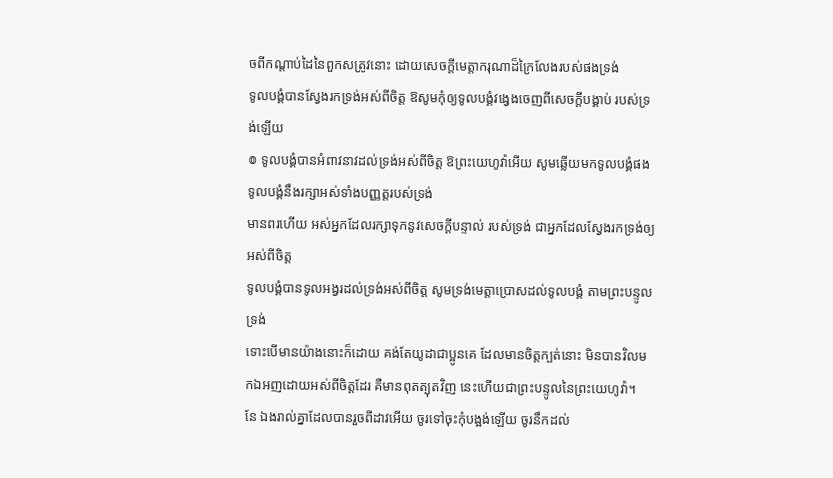ចពីកណ្តាប់ដៃនៃពួកសត្រូវនោះ ដោយសេចក្ដីមេត្តាករុណាដ៏ក្រៃលែងរបស់ផងទ្រង់
ទូលបង្គំបានស្វែងរកទ្រង់អស់ពីចិត្ត ឱសូមកុំឲ្យទូលបង្គំវង្វេងចេញពីសេចក្ដីបង្គាប់ របស់ទ្រង់ឡើយ
៙ ទូលបង្គំបានអំពាវនាវដល់ទ្រង់អស់ពីចិត្ត ឱព្រះយេហូវ៉ាអើយ សូមឆ្លើយមកទូលបង្គំផង ទូលបង្គំនឹងរក្សាអស់ទាំងបញ្ញត្តរបស់ទ្រង់
មានពរហើយ អស់អ្នកដែលរក្សាទុកនូវសេចក្ដីបន្ទាល់ របស់ទ្រង់ ជាអ្នកដែលស្វែងរកទ្រង់ឲ្យអស់ពីចិត្ត
ទូលបង្គំបានទូលអង្វរដល់ទ្រង់អស់ពីចិត្ត សូមទ្រង់មេត្តាប្រោសដល់ទូលបង្គំ តាមព្រះបន្ទូលទ្រង់
ទោះបើមានយ៉ាងនោះក៏ដោយ គង់តែយូដាជាប្អូនគេ ដែលមានចិត្តក្បត់នោះ មិនបានវិលមកឯអញដោយអស់ពីចិត្តដែរ គឺមានពុតត្បុតវិញ នេះហើយជាព្រះបន្ទូលនៃព្រះយេហូវ៉ា។
នែ ឯងរាល់គ្នាដែលបានរួចពីដាវអើយ ចូរទៅចុះកុំបង្អង់ឡើយ ចូរនឹកដល់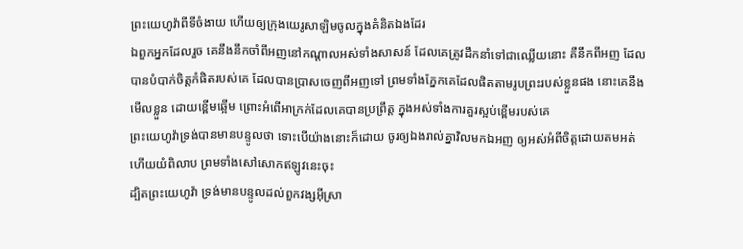ព្រះយេហូវ៉ាពីទីចំងាយ ហើយឲ្យក្រុងយេរូសាឡិមចូលក្នុងគំនិតឯងដែរ
ឯពួកអ្នកដែលរួច គេនឹងនឹកចាំពីអញនៅកណ្តាលអស់ទាំងសាសន៍ ដែលគេត្រូវដឹកនាំទៅជាឈ្លើយនោះ គឺនឹកពីអញ ដែលបានបំបាក់ចិត្តកំផិតរបស់គេ ដែលបានប្រាសចេញពីអញទៅ ព្រមទាំងភ្នែកគេដែលផិតតាមរូបព្រះរបស់ខ្លួនផង នោះគេនឹងមើលខ្លួន ដោយខ្ពើមឆ្អើម ព្រោះអំពើអាក្រក់ដែលគេបានប្រព្រឹត្ត ក្នុងអស់ទាំងការគួរស្អប់ខ្ពើមរបស់គេ
ព្រះយេហូវ៉ាទ្រង់បានមានបន្ទូលថា ទោះបើយ៉ាងនោះក៏ដោយ ចូរឲ្យឯងរាល់គ្នាវិលមកឯអញ ឲ្យអស់អំពីចិត្តដោយតមអត់ ហើយយំពិលាប ព្រមទាំងសៅសោកឥឡូវនេះចុះ
ដ្បិតព្រះយេហូវ៉ា ទ្រង់មានបន្ទូលដល់ពួកវង្សអ៊ីស្រា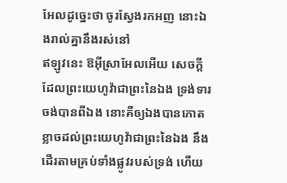អែលដូច្នេះថា ចូរស្វែងរកអញ នោះឯងរាល់គ្នានឹងរស់នៅ
ឥឡូវនេះ ឱអ៊ីស្រាអែលអើយ សេចក្ដីដែលព្រះយេហូវ៉ាជាព្រះនៃឯង ទ្រង់ទារចង់បានពីឯង នោះគឺឲ្យឯងបានកោតខ្លាចដល់ព្រះយេហូវ៉ាជាព្រះនៃឯង នឹងដើរតាមគ្រប់ទាំងផ្លូវរបស់ទ្រង់ ហើយ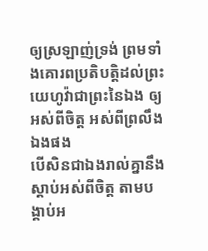ឲ្យស្រឡាញ់ទ្រង់ ព្រមទាំងគោរពប្រតិបត្តិដល់ព្រះយេហូវ៉ាជាព្រះនៃឯង ឲ្យអស់ពីចិត្ត អស់ពីព្រលឹងឯងផង
បើសិនជាឯងរាល់គ្នានឹងស្តាប់អស់ពីចិត្ត តាមបង្គាប់អ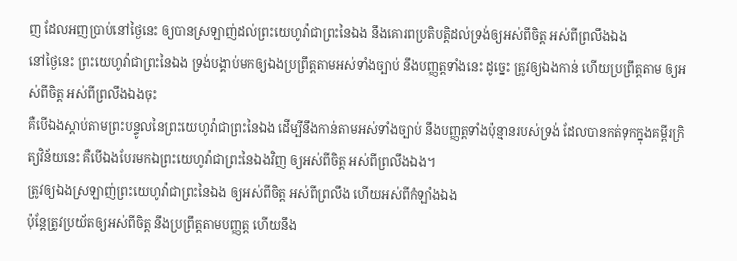ញ ដែលអញប្រាប់នៅថ្ងៃនេះ ឲ្យបានស្រឡាញ់ដល់ព្រះយេហូវ៉ាជាព្រះនៃឯង នឹងគោរពប្រតិបត្តិដល់ទ្រង់ឲ្យអស់ពីចិត្ត អស់ពីព្រលឹងឯង
នៅថ្ងៃនេះ ព្រះយេហូវ៉ាជាព្រះនៃឯង ទ្រង់បង្គាប់មកឲ្យឯងប្រព្រឹត្តតាមអស់ទាំងច្បាប់ នឹងបញ្ញត្តទាំងនេះ ដូច្នេះ ត្រូវឲ្យឯងកាន់ ហើយប្រព្រឹត្តតាម ឲ្យអស់ពីចិត្ត អស់ពីព្រលឹងឯងចុះ
គឺបើឯងស្តាប់តាមព្រះបន្ទូលនៃព្រះយេហូវ៉ាជាព្រះនៃឯង ដើម្បីនឹងកាន់តាមអស់ទាំងច្បាប់ នឹងបញ្ញត្តទាំងប៉ុន្មានរបស់ទ្រង់ ដែលបានកត់ទុកក្នុងគម្ពីរក្រិត្យវិន័យនេះ គឺបើឯងបែរមកឯព្រះយេហូវ៉ាជាព្រះនៃឯងវិញ ឲ្យអស់ពីចិត្ត អស់ពីព្រលឹងឯង។
ត្រូវឲ្យឯងស្រឡាញ់ព្រះយេហូវ៉ាជាព្រះនៃឯង ឲ្យអស់ពីចិត្ត អស់ពីព្រលឹង ហើយអស់ពីកំឡាំងឯង
ប៉ុន្តែត្រូវប្រយ័តឲ្យអស់ពីចិត្ត នឹងប្រព្រឹត្តតាមបញ្ញត្ត ហើយនឹង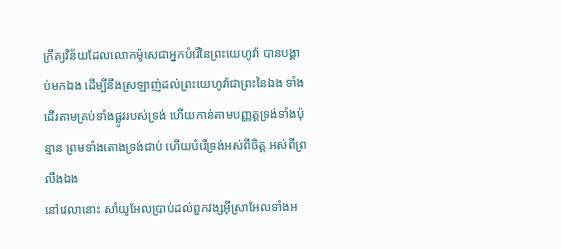ក្រឹត្យវិន័យដែលលោកម៉ូសេជាអ្នកបំរើនៃព្រះយេហូវ៉ា បានបង្គាប់មកឯង ដើម្បីនឹងស្រឡាញ់ដល់ព្រះយេហូវ៉ាជាព្រះនៃឯង ទាំងដើរតាមគ្រប់ទាំងផ្លូវរបស់ទ្រង់ ហើយកាន់តាមបញ្ញត្តទ្រង់ទាំងប៉ុន្មាន ព្រមទាំងតោងទ្រង់ជាប់ ហើយបំរើទ្រង់អស់ពីចិត្ត អស់ពីព្រលឹងឯង
នៅវេលានោះ សាំយូអែលប្រាប់ដល់ពួកវង្សអ៊ីស្រាអែលទាំងអ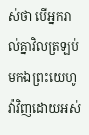ស់ថា បើអ្នករាល់គ្នាវិលត្រឡប់មកឯព្រះយេហូវ៉ាវិញដោយអស់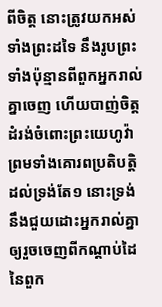ពីចិត្ត នោះត្រូវយកអស់ទាំងព្រះដទៃ នឹងរូបព្រះទាំងប៉ុន្មានពីពួកអ្នករាល់គ្នាចេញ ហើយបាញ់ចិត្តដំរង់ចំពោះព្រះយេហូវ៉ា ព្រមទាំងគោរពប្រតិបត្តិដល់ទ្រង់តែ១ នោះទ្រង់នឹងជួយដោះអ្នករាល់គ្នា ឲ្យរួចចេញពីកណ្តាប់ដៃនៃពួក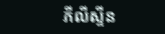ភីលីស្ទីន